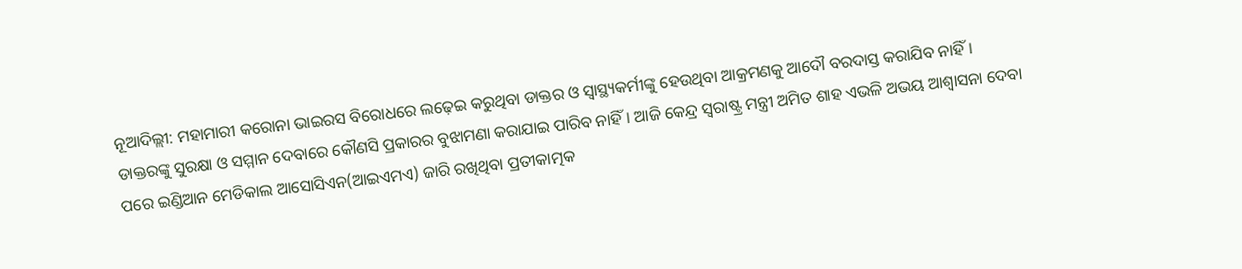ନୂଆଦିଲ୍ଲୀ: ମହାମାରୀ କରୋନା ଭାଇରସ ବିରୋଧରେ ଲଢ଼େଇ କରୁଥିବା ଡାକ୍ତର ଓ ସ୍ୱାସ୍ଥ୍ୟକର୍ମୀଙ୍କୁ ହେଉଥିବା ଆକ୍ରମଣକୁ ଆଦୌ ବରଦାସ୍ତ କରାଯିବ ନାହିଁ। ଡାକ୍ତରଙ୍କୁ ସୁରକ୍ଷା ଓ ସମ୍ମାନ ଦେବାରେ କୌଣସି ପ୍ରକାରର ବୁଝାମଣା କରାଯାଇ ପାରିବ ନାହିଁ। ଆଜି କେନ୍ଦ୍ର ସ୍ୱରାଷ୍ଟ୍ର ମନ୍ତ୍ରୀ ଅମିତ ଶାହ ଏଭଳି ଅଭୟ ଆଶ୍ୱାସନା ଦେବା ପରେ ଇଣ୍ଡିଆନ ମେଡିକାଲ ଆସୋସିଏନ(ଆଇଏମଏ) ଜାରି ରଖିଥିବା ପ୍ରତୀକାତ୍ମକ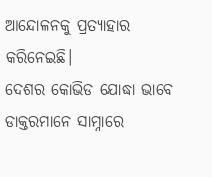ଆନ୍ଦୋଳନକୁ ପ୍ରତ୍ୟାହାର କରିନେଇଛି।
ଦେଶର କୋଭିଡ ଯୋଦ୍ଧା ଭାବେ ଡାକ୍ତରମାନେ ସାମ୍ନାରେ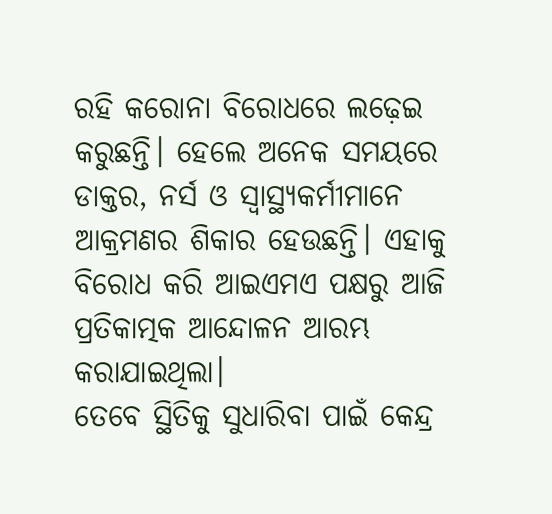ରହି କରୋନା ବିରୋଧରେ ଲଢ଼େଇ କରୁଛନ୍ତି। ହେଲେ ଅନେକ ସମୟରେ ଡାକ୍ତର, ନର୍ସ ଓ ସ୍ୱାସ୍ଥ୍ୟକର୍ମୀମାନେ ଆକ୍ରମଣର ଶିକାର ହେଉଛନ୍ତି। ଏହାକୁ ବିରୋଧ କରି ଆଇଏମଏ ପକ୍ଷରୁ ଆଜି ପ୍ରତିକାତ୍ମକ ଆନ୍ଦୋଳନ ଆରମ୍ଭ କରାଯାଇଥିଲା।
ତେବେ ସ୍ଥିତିକୁ ସୁଧାରିବା ପାଇଁ କେନ୍ଦ୍ର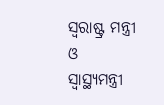ସ୍ୱରାଷ୍ଟ୍ର ମନ୍ତ୍ରୀ ଓ ସ୍ୱାସ୍ଥ୍ୟମନ୍ତ୍ରୀ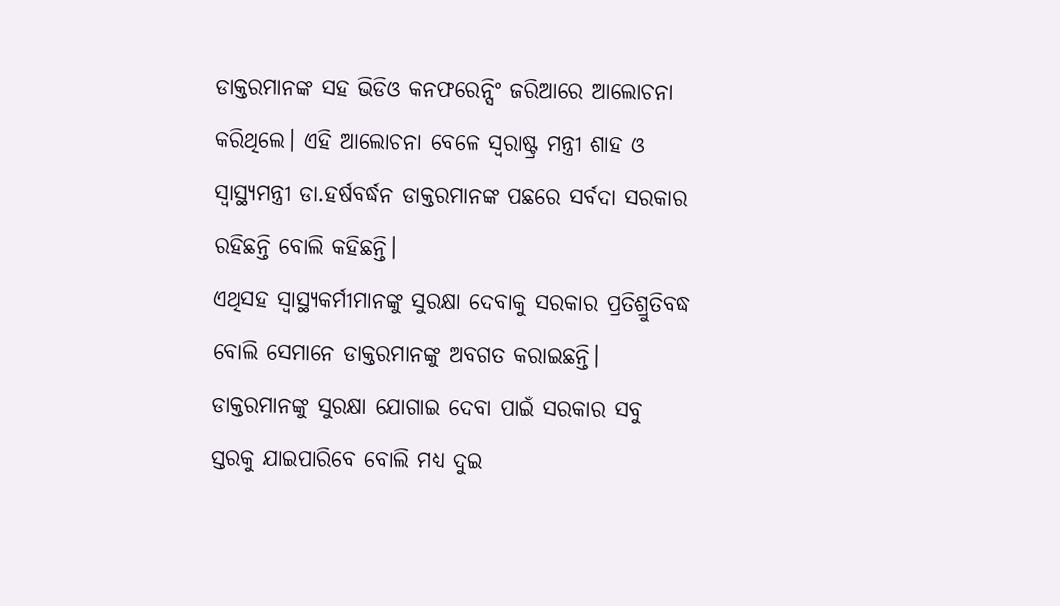ଡାକ୍ତରମାନଙ୍କ ସହ ଭିଡିଓ କନଫରେନ୍ସିଂ ଜରିଆରେ ଆଲୋଚନା କରିଥିଲେ। ଏହି ଆଲୋଚନା ବେଳେ ସ୍ୱରାଷ୍ଟ୍ର ମନ୍ତ୍ରୀ ଶାହ ଓ ସ୍ୱାସ୍ଥ୍ୟମନ୍ତ୍ରୀ ଡା.ହର୍ଷବର୍ଦ୍ଧନ ଡାକ୍ତରମାନଙ୍କ ପଛରେ ସର୍ବଦା ସରକାର ରହିଛନ୍ତି ବୋଲି କହିଛନ୍ତି।
ଏଥିସହ ସ୍ୱାସ୍ଥ୍ୟକର୍ମୀମାନଙ୍କୁ ସୁରକ୍ଷା ଦେବାକୁ ସରକାର ପ୍ରତିଶ୍ରୁତିବଦ୍ଧ ବୋଲି ସେମାନେ ଡାକ୍ତରମାନଙ୍କୁ ଅବଗତ କରାଇଛନ୍ତି। ଡାକ୍ତରମାନଙ୍କୁ ସୁରକ୍ଷା ଯୋଗାଇ ଦେବା ପାଇଁ ସରକାର ସବୁ ସ୍ତରକୁ ଯାଇପାରିବେ ବୋଲି ମଧ୍ୟ ଦୁଇ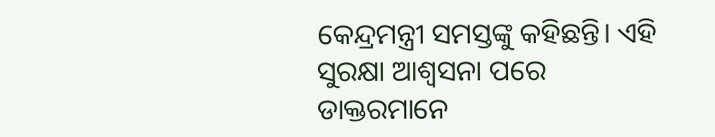କେନ୍ଦ୍ରମନ୍ତ୍ରୀ ସମସ୍ତଙ୍କୁ କହିଛନ୍ତି। ଏହି ସୁରକ୍ଷା ଆଶ୍ୱସନା ପରେ ଡାକ୍ତରମାନେ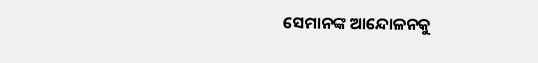ସେମାନଙ୍କ ଆନ୍ଦୋଳନକୁ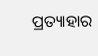ପ୍ରତ୍ୟାହାର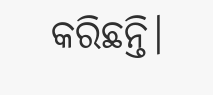କରିଛନ୍ତି।